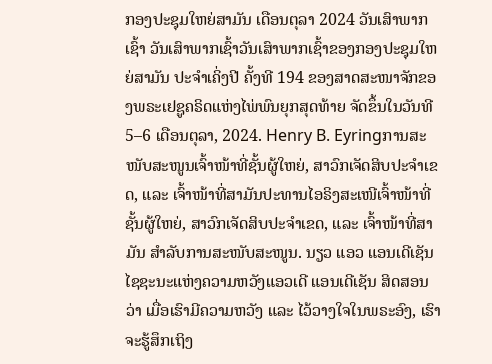ກອງປະຊຸມໃຫຍ່ສາມັນ ເດືອນຕຸລາ 2024 ວັນເສົາພາກເຊົ້າ ວັນເສົາພາກເຊົ້າວັນເສົາພາກເຊົ້າຂອງກອງປະຊຸມໃຫຍ່ສາມັນ ປະຈຳເຄິ່ງປີ ຄັ້ງທີ 194 ຂອງສາດສະໜາຈັກຂອງພຣະເຢຊູຄຣິດແຫ່ງໄພ່ພົນຍຸກສຸດທ້າຍ ຈັດຂຶ້ນໃນວັນທີ 5–6 ເດືອນຕຸລາ, 2024. Henry B. Eyringການສະໜັບສະໜູນເຈົ້າໜ້າທີ່ຊັ້ນຜູ້ໃຫຍ່, ສາວົກເຈັດສິບປະຈຳເຂດ, ແລະ ເຈົ້າໜ້າທີ່ສາມັນປະທານໄອຣິງສະເໜີເຈົ້າໜ້າທີ່ຊັ້ນຜູ້ໃຫຍ່, ສາວົກເຈັດສິບປະຈຳເຂດ, ແລະ ເຈົ້າໜ້າທີ່ສາມັນ ສຳລັບການສະໜັບສະໜູນ. ນຽວ ແອວ ແອນເດີເຊັນໄຊຊະນະແຫ່ງຄວາມຫວັງແອວເດີ ແອນເດີເຊັນ ສິດສອນວ່າ ເມື່ອເຮົາມີຄວາມຫວັງ ແລະ ໄວ້ວາງໃຈໃນພຣະອົງ, ເຮົາຈະຮູ້ສຶກເຖິງ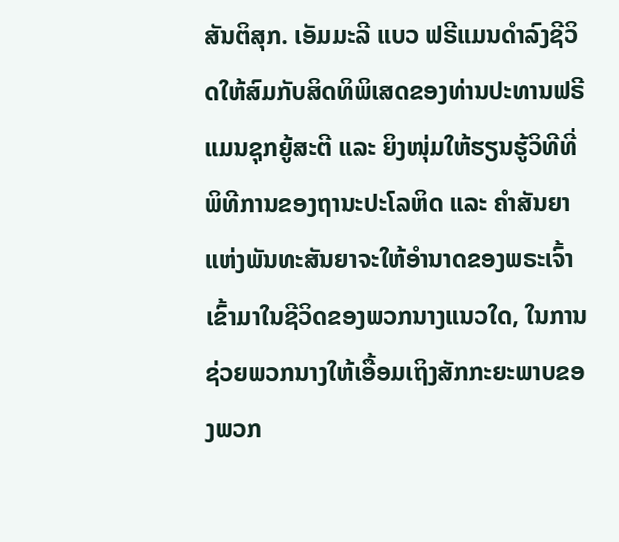ສັນຕິສຸກ. ເອັມມະລີ ແບວ ຟຣີແມນດຳລົງຊີວິດໃຫ້ສົມກັບສິດທິພິເສດຂອງທ່ານປະທານຟຣີແມນຊຸກຍູ້ສະຕີ ແລະ ຍິງໜຸ່ມໃຫ້ຮຽນຮູ້ວິທີທີ່ພິທີການຂອງຖານະປະໂລຫິດ ແລະ ຄຳສັນຍາແຫ່ງພັນທະສັນຍາຈະໃຫ້ອຳນາດຂອງພຣະເຈົ້າເຂົ້າມາໃນຊີວິດຂອງພວກນາງແນວໃດ, ໃນການຊ່ວຍພວກນາງໃຫ້ເອື້ອມເຖິງສັກກະຍະພາບຂອງພວກ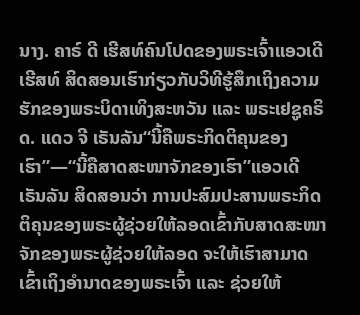ນາງ. ຄາຣ໌ ດີ ເຮີສທ໌ຄົນໂປດຂອງພຣະເຈົ້າແອວເດີ ເຮີສທ໌ ສິດສອນເຮົາກ່ຽວກັບວິທີຮູ້ສຶກເຖິງຄວາມຮັກຂອງພຣະບິດາເທິງສະຫວັນ ແລະ ພຣະເຢຊູຄຣິດ. ແດວ ຈີ ເຣັນລັນ“ນີ້ຄືພຣະກິດຕິຄຸນຂອງເຮົາ”—“ນີ້ຄືສາດສະໜາຈັກຂອງເຮົາ”ແອວເດີ ເຣັນລັນ ສິດສອນວ່າ ການປະສົມປະສານພຣະກິດຕິຄຸນຂອງພຣະຜູ້ຊ່ວຍໃຫ້ລອດເຂົ້າກັບສາດສະໜາຈັກຂອງພຣະຜູ້ຊ່ວຍໃຫ້ລອດ ຈະໃຫ້ເຮົາສາມາດເຂົ້າເຖິງອຳນາດຂອງພຣະເຈົ້າ ແລະ ຊ່ວຍໃຫ້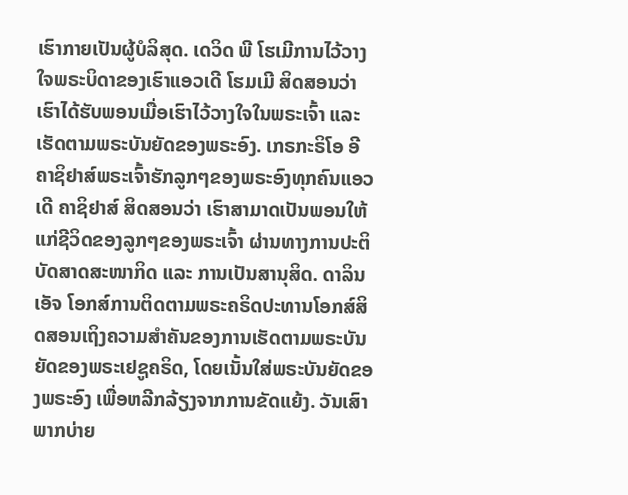ເຮົາກາຍເປັນຜູ້ບໍລິສຸດ. ເດວິດ ພີ ໂຮເມີການໄວ້ວາງໃຈພຣະບິດາຂອງເຮົາແອວເດີ ໂຮມເມີ ສິດສອນວ່າ ເຮົາໄດ້ຮັບພອນເມື່ອເຮົາໄວ້ວາງໃຈໃນພຣະເຈົ້າ ແລະ ເຮັດຕາມພຣະບັນຍັດຂອງພຣະອົງ. ເກຣກະຣິໂອ ອີ ຄາຊິຢາສ໌ພຣະເຈົ້າຮັກລູກໆຂອງພຣະອົງທຸກຄົນແອວເດີ ຄາຊິຢາສ໌ ສິດສອນວ່າ ເຮົາສາມາດເປັນພອນໃຫ້ແກ່ຊີວິດຂອງລູກໆຂອງພຣະເຈົ້າ ຜ່ານທາງການປະຕິບັດສາດສະໜາກິດ ແລະ ການເປັນສານຸສິດ. ດາລິນ ເອັຈ ໂອກສ໌ການຕິດຕາມພຣະຄຣິດປະທານໂອກສ໌ສິດສອນເຖິງຄວາມສຳຄັນຂອງການເຮັດຕາມພຣະບັນຍັດຂອງພຣະເຢຊູຄຣິດ, ໂດຍເນັ້ນໃສ່ພຣະບັນຍັດຂອງພຣະອົງ ເພື່ອຫລີກລ້ຽງຈາກການຂັດແຍ້ງ. ວັນເສົາພາກບ່າຍ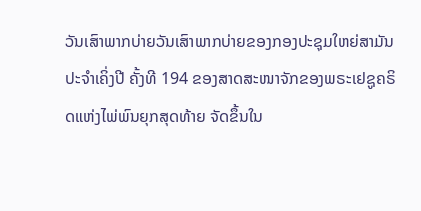ວັນເສົາພາກບ່າຍວັນເສົາພາກບ່າຍຂອງກອງປະຊຸມໃຫຍ່ສາມັນ ປະຈຳເຄິ່ງປີ ຄັ້ງທີ 194 ຂອງສາດສະໜາຈັກຂອງພຣະເຢຊູຄຣິດແຫ່ງໄພ່ພົນຍຸກສຸດທ້າຍ ຈັດຂຶ້ນໃນ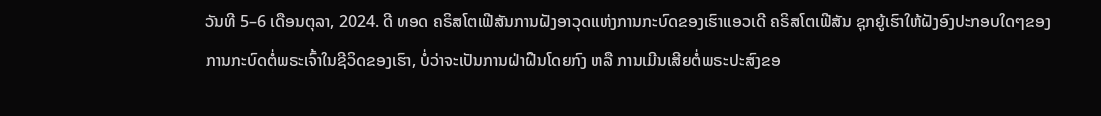ວັນທີ 5–6 ເດືອນຕຸລາ, 2024. ດີ ທອດ ຄຣິສໂຕເຟີສັນການຝັງອາວຸດແຫ່ງການກະບົດຂອງເຮົາແອວເດີ ຄຣິສໂຕເຟີສັນ ຊຸກຍູ້ເຮົາໃຫ້ຝັງອົງປະກອບໃດໆຂອງການກະບົດຕໍ່ພຣະເຈົ້າໃນຊີວິດຂອງເຮົາ, ບໍ່ວ່າຈະເປັນການຝ່າຝືນໂດຍກົງ ຫລື ການເມີນເສີຍຕໍ່ພຣະປະສົງຂອ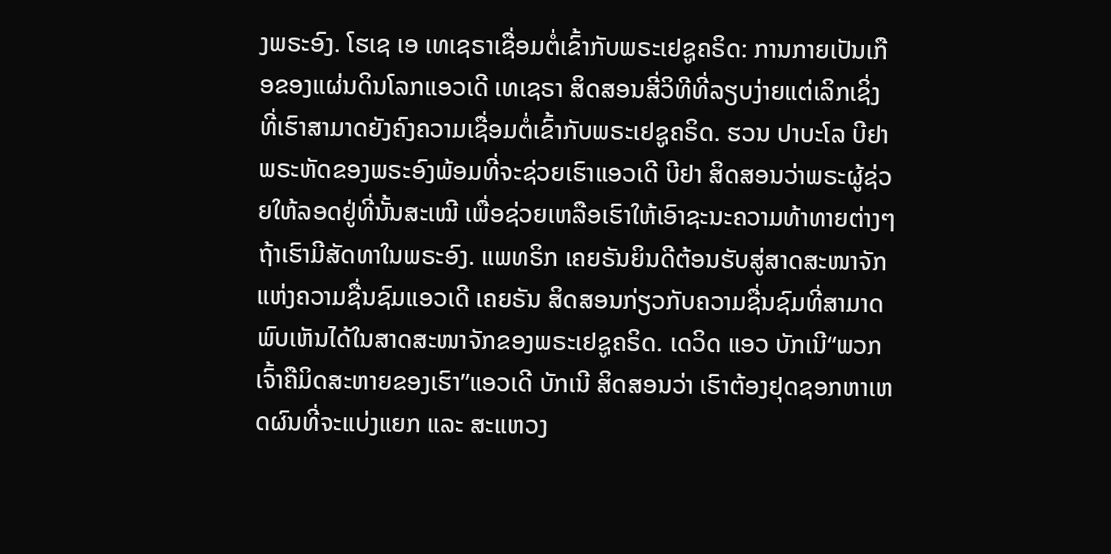ງພຣະອົງ. ໂຮເຊ ເອ ເທເຊຣາເຊື່ອມຕໍ່ເຂົ້າກັບພຣະເຢຊູຄຣິດ: ການກາຍເປັນເກືອຂອງແຜ່ນດິນໂລກແອວເດີ ເທເຊຣາ ສິດສອນສີ່ວິທີທີ່ລຽບງ່າຍແຕ່ເລິກເຊິ່ງ ທີ່ເຮົາສາມາດຍັງຄົງຄວາມເຊື່ອມຕໍ່ເຂົ້າກັບພຣະເຢຊູຄຣິດ. ຮວນ ປາບະໂລ ບີຢາພຣະຫັດຂອງພຣະອົງພ້ອມທີ່ຈະຊ່ວຍເຮົາແອວເດີ ບີຢາ ສິດສອນວ່າພຣະຜູ້ຊ່ວຍໃຫ້ລອດຢູ່ທີ່ນັ້ນສະເໝີ ເພື່ອຊ່ວຍເຫລືອເຮົາໃຫ້ເອົາຊະນະຄວາມທ້າທາຍຕ່າງໆຖ້າເຮົາມີສັດທາໃນພຣະອົງ. ແພທຣິກ ເຄຍຣັນຍິນດີຕ້ອນຮັບສູ່ສາດສະໜາຈັກແຫ່ງຄວາມຊື່ນຊົມແອວເດີ ເຄຍຣັນ ສິດສອນກ່ຽວກັບຄວາມຊື່ນຊົມທີ່ສາມາດພົບເຫັນໄດ້ໃນສາດສະໜາຈັກຂອງພຣະເຢຊູຄຣິດ. ເດວິດ ແອວ ບັກເນີ“ພວກເຈົ້າຄືມິດສະຫາຍຂອງເຮົາ”ແອວເດີ ບັກເນີ ສິດສອນວ່າ ເຮົາຕ້ອງຢຸດຊອກຫາເຫດຜົນທີ່ຈະແບ່ງແຍກ ແລະ ສະແຫວງ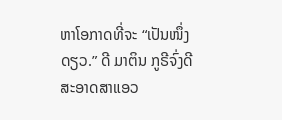ຫາໂອກາດທີ່ຈະ “ເປັນໜຶ່ງດຽວ.” ດີ ມາຕິນ ກູຣີຈົ່ງດີສະອາດສາແອວ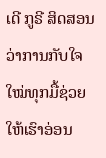ເດີ ກູຣີ ສິດສອນວ່າການກັບໃຈໃໝ່ທຸກມື້ຊ່ວຍໃຫ້ເຮົາອ່ອນ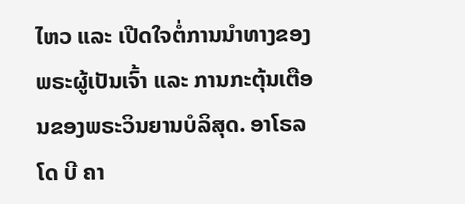ໄຫວ ແລະ ເປີດໃຈຕໍ່ການນຳທາງຂອງພຣະຜູ້ເປັນເຈົ້າ ແລະ ການກະຕຸ້ນເຕືອນຂອງພຣະວິນຍານບໍລິສຸດ. ອາໂຣລໂດ ບີ ຄາ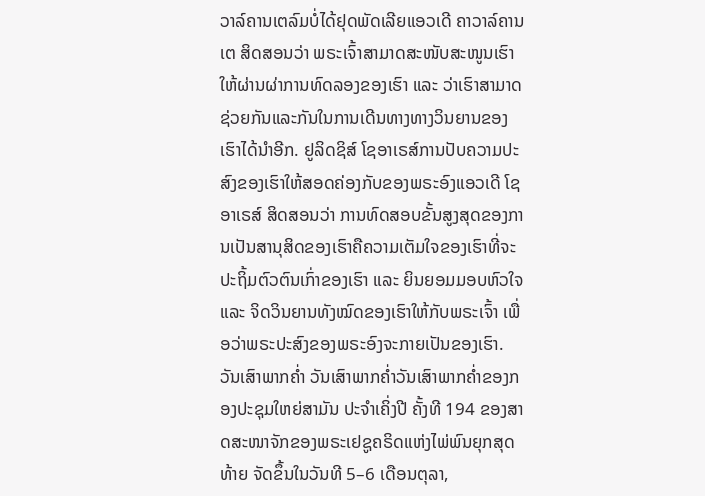ວາລ໌ຄານເຕລົມບໍ່ໄດ້ຢຸດພັດເລີຍແອວເດີ ຄາວາລ໌ຄານເຕ ສິດສອນວ່າ ພຣະເຈົ້າສາມາດສະໜັບສະໜູນເຮົາໃຫ້ຜ່ານຜ່າການທົດລອງຂອງເຮົາ ແລະ ວ່າເຮົາສາມາດຊ່ວຍກັນແລະກັນໃນການເດີນທາງທາງວິນຍານຂອງເຮົາໄດ້ນຳອີກ. ຢູລິດຊິສ໌ ໂຊອາເຣສ໌ການປັບຄວາມປະສົງຂອງເຮົາໃຫ້ສອດຄ່ອງກັບຂອງພຣະອົງແອວເດີ ໂຊອາເຣສ໌ ສິດສອນວ່າ ການທົດສອບຂັ້ນສູງສຸດຂອງການເປັນສານຸສິດຂອງເຮົາຄືຄວາມເຕັມໃຈຂອງເຮົາທີ່ຈະປະຖິ້ມຕົວຕົນເກົ່າຂອງເຮົາ ແລະ ຍິນຍອມມອບຫົວໃຈ ແລະ ຈິດວິນຍານທັງໝົດຂອງເຮົາໃຫ້ກັບພຣະເຈົ້າ ເພື່ອວ່າພຣະປະສົງຂອງພຣະອົງຈະກາຍເປັນຂອງເຮົາ. ວັນເສົາພາກຄ່ຳ ວັນເສົາພາກຄ່ຳວັນເສົາພາກຄ່ຳຂອງກອງປະຊຸມໃຫຍ່ສາມັນ ປະຈຳເຄິ່ງປີ ຄັ້ງທີ 194 ຂອງສາດສະໜາຈັກຂອງພຣະເຢຊູຄຣິດແຫ່ງໄພ່ພົນຍຸກສຸດທ້າຍ ຈັດຂຶ້ນໃນວັນທີ 5–6 ເດືອນຕຸລາ,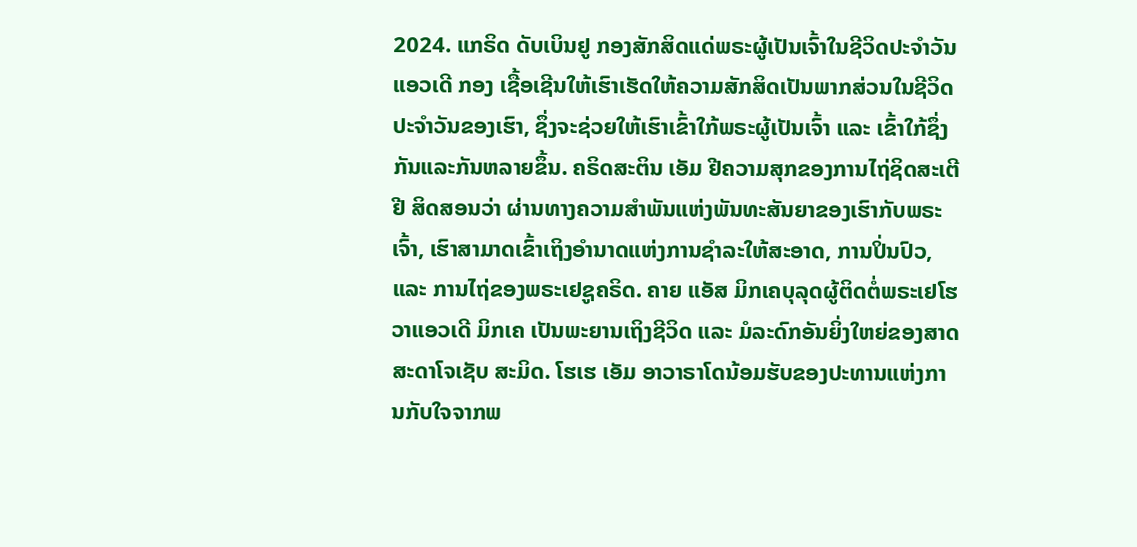2024. ແກຣິດ ດັບເບິນຢູ ກອງສັກສິດແດ່ພຣະຜູ້ເປັນເຈົ້າໃນຊີວິດປະຈຳວັນແອວເດີ ກອງ ເຊື້ອເຊີນໃຫ້ເຮົາເຮັດໃຫ້ຄວາມສັກສິດເປັນພາກສ່ວນໃນຊີວິດປະຈຳວັນຂອງເຮົາ, ຊຶ່ງຈະຊ່ວຍໃຫ້ເຮົາເຂົ້າໃກ້ພຣະຜູ້ເປັນເຈົ້າ ແລະ ເຂົ້າໃກ້ຊຶ່ງກັນແລະກັນຫລາຍຂຶ້ນ. ຄຣິດສະຕິນ ເອັມ ຢີຄວາມສຸກຂອງການໄຖ່ຊິດສະເຕີ ຢີ ສິດສອນວ່າ ຜ່ານທາງຄວາມສຳພັນແຫ່ງພັນທະສັນຍາຂອງເຮົາກັບພຣະເຈົ້າ, ເຮົາສາມາດເຂົ້າເຖິງອຳນາດແຫ່ງການຊຳລະໃຫ້ສະອາດ, ການປິ່ນປົວ, ແລະ ການໄຖ່ຂອງພຣະເຢຊູຄຣິດ. ຄາຍ ແອັສ ມິກເຄບຸລຸດຜູ້ຕິດຕໍ່ພຣະເຢໂຮວາແອວເດີ ມິກເຄ ເປັນພະຍານເຖິງຊີວິດ ແລະ ມໍລະດົກອັນຍິ່ງໃຫຍ່ຂອງສາດສະດາໂຈເຊັບ ສະມິດ. ໂຮເຮ ເອັມ ອາວາຣາໂດນ້ອມຮັບຂອງປະທານແຫ່ງການກັບໃຈຈາກພ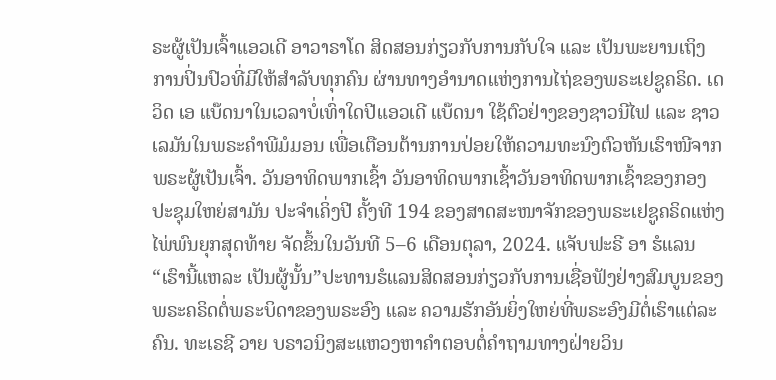ຣະຜູ້ເປັນເຈົ້າແອວເດີ ອາວາຣາໂດ ສິດສອນກ່ຽວກັບການກັບໃຈ ແລະ ເປັນພະຍານເຖິງການປິ່ນປົວທີ່ມີໃຫ້ສຳລັບທຸກຄົນ ຜ່ານທາງອຳນາດແຫ່ງການໄຖ່ຂອງພຣະເຢຊູຄຣິດ. ເດວິດ ເອ ແບ໊ດນາໃນເວລາບໍ່ເທົ່າໃດປີແອວເດີ ແບ໊ດນາ ໃຊ້ຕົວຢ່າງຂອງຊາວນີໄຟ ແລະ ຊາວເລມັນໃນພຣະຄຳພີມໍມອນ ເພື່ອເຕືອນຕ້ານການປ່ອຍໃຫ້ຄວາມທະນົງຕົວຫັນເຮົາໜີຈາກພຣະຜູ້ເປັນເຈົ້າ. ວັນອາທິດພາກເຊົ້າ ວັນອາທິດພາກເຊົ້າວັນອາທິດພາກເຊົ້າຂອງກອງປະຊຸມໃຫຍ່ສາມັນ ປະຈຳເຄິ່ງປີ ຄັ້ງທີ 194 ຂອງສາດສະໜາຈັກຂອງພຣະເຢຊູຄຣິດແຫ່ງໄພ່ພົນຍຸກສຸດທ້າຍ ຈັດຂຶ້ນໃນວັນທີ 5–6 ເດືອນຕຸລາ, 2024. ແຈັບຟະຣີ ອາ ຮໍແລນ“ເຮົານີ້ແຫລະ ເປັນຜູ້ນັ້ນ”ປະທານຮໍແລນສິດສອນກ່ຽວກັບການເຊື່ອຟັງຢ່າງສົມບູນຂອງພຣະຄຣິດຕໍ່ພຣະບິດາຂອງພຣະອົງ ແລະ ຄວາມຮັກອັນຍິ່ງໃຫຍ່ທີ່ພຣະອົງມີຕໍ່ເຮົາແຕ່ລະຄົນ. ທະເຣຊີ ວາຍ ບຣາວນິງສະແຫວງຫາຄຳຕອບຕໍ່ຄຳຖາມທາງຝ່າຍວິນ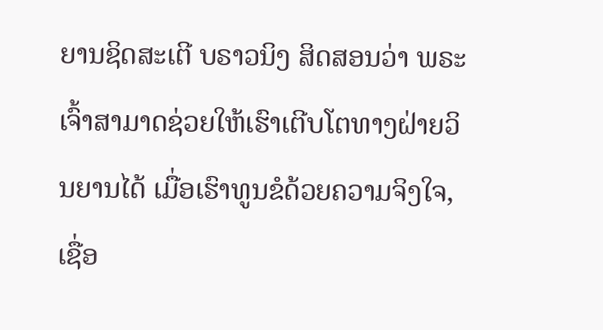ຍານຊິດສະເຕີ ບຣາວນິງ ສິດສອນວ່າ ພຣະເຈົ້າສາມາດຊ່ວຍໃຫ້ເຮົາເຕີບໂຕທາງຝ່າຍວິນຍານໄດ້ ເມື່ອເຮົາທູນຂໍດ້ວຍຄວາມຈິງໃຈ, ເຊື່ອ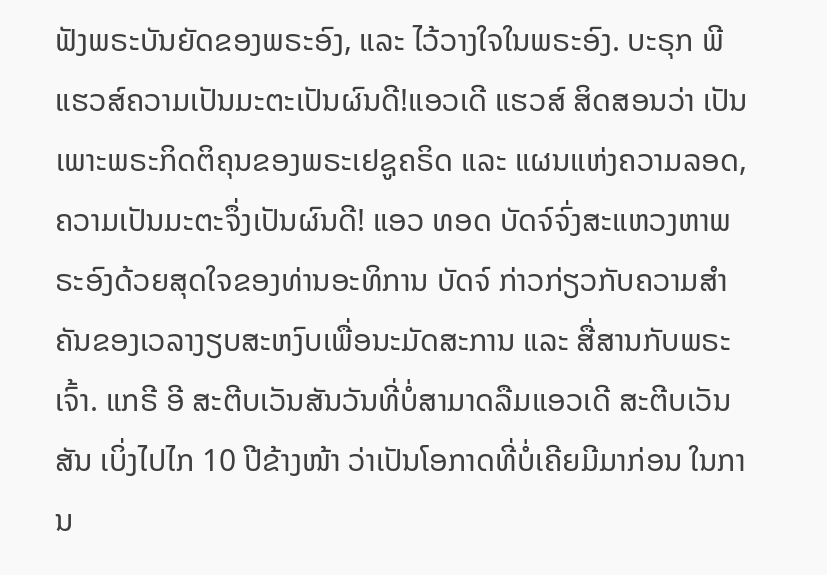ຟັງພຣະບັນຍັດຂອງພຣະອົງ, ແລະ ໄວ້ວາງໃຈໃນພຣະອົງ. ບະຣຸກ ພີ ແຮວສ໌ຄວາມເປັນມະຕະເປັນຜົນດີ!ແອວເດີ ແຮວສ໌ ສິດສອນວ່າ ເປັນເພາະພຣະກິດຕິຄຸນຂອງພຣະເຢຊູຄຣິດ ແລະ ແຜນແຫ່ງຄວາມລອດ, ຄວາມເປັນມະຕະຈຶ່ງເປັນຜົນດີ! ແອວ ທອດ ບັດຈ໌ຈົ່ງສະແຫວງຫາພຣະອົງດ້ວຍສຸດໃຈຂອງທ່ານອະທິການ ບັດຈ໌ ກ່າວກ່ຽວກັບຄວາມສຳຄັນຂອງເວລາງຽບສະຫງົບເພື່ອນະມັດສະການ ແລະ ສື່ສານກັບພຣະເຈົ້າ. ແກຣີ ອີ ສະຕີບເວັນສັນວັນທີ່ບໍ່ສາມາດລືມແອວເດີ ສະຕີບເວັນສັນ ເບິ່ງໄປໄກ 10 ປີຂ້າງໜ້າ ວ່າເປັນໂອກາດທີ່ບໍ່ເຄີຍມີມາກ່ອນ ໃນການ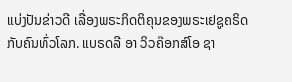ແບ່ງປັນຂ່າວດີ ເລື່ອງພຣະກິດຕິຄຸນຂອງພຣະເຢຊູຄຣິດກັບຄົນທົ່ວໂລກ. ແບຣດລີ ອາ ວິວຄ໊ອກສ໌ໂອ ຊາ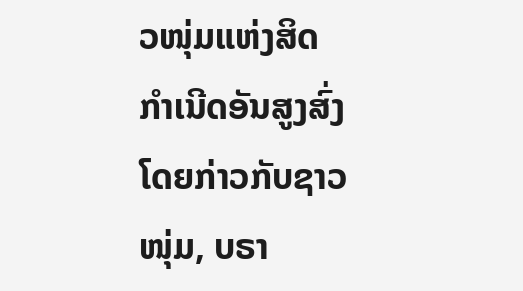ວໜຸ່ມແຫ່ງສິດກຳເນີດອັນສູງສົ່ງໂດຍກ່າວກັບຊາວໜຸ່ມ, ບຣາ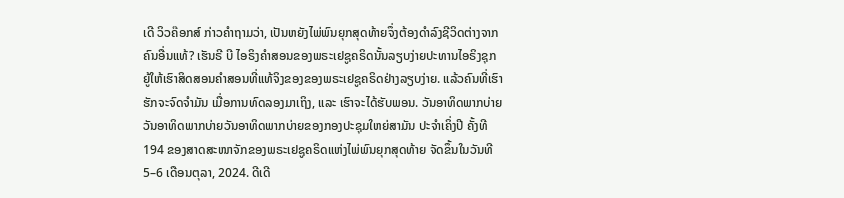ເດີ ວິວຄ໊ອກສ໌ ກ່າວຄຳຖາມວ່າ, ເປັນຫຍັງໄພ່ພົນຍຸກສຸດທ້າຍຈຶ່ງຕ້ອງດຳລົງຊີວິດຕ່າງຈາກຄົນອື່ນແທ້? ເຮັນຣີ ບີ ໄອຣິງຄຳສອນຂອງພຣະເຢຊູຄຣິດນັ້ນລຽບງ່າຍປະທານໄອຣິງຊຸກຍູ້ໃຫ້ເຮົາສິດສອນຄຳສອນທີ່ແທ້ຈິງຂອງຂອງພຣະເຢຊູຄຣິດຢ່າງລຽບງ່າຍ. ແລ້ວຄົນທີ່ເຮົາຮັກຈະຈົດຈຳມັນ ເມື່ອການທົດລອງມາເຖິງ, ແລະ ເຮົາຈະໄດ້ຮັບພອນ. ວັນອາທິດພາກບ່າຍ ວັນອາທິດພາກບ່າຍວັນອາທິດພາກບ່າຍຂອງກອງປະຊຸມໃຫຍ່ສາມັນ ປະຈຳເຄິ່ງປີ ຄັ້ງທີ 194 ຂອງສາດສະໜາຈັກຂອງພຣະເຢຊູຄຣິດແຫ່ງໄພ່ພົນຍຸກສຸດທ້າຍ ຈັດຂຶ້ນໃນວັນທີ 5–6 ເດືອນຕຸລາ, 2024. ດີເດີ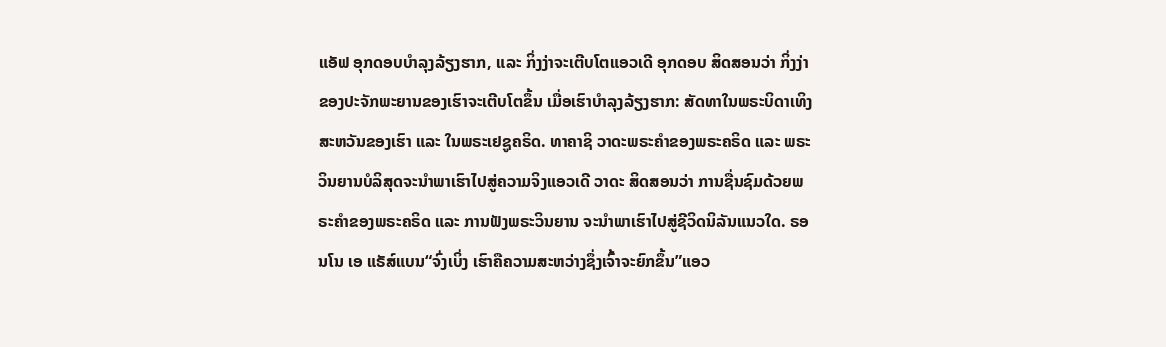ແອັຟ ອຸກດອບບຳລຸງລ້ຽງຮາກ, ແລະ ກິ່ງງ່າຈະເຕີບໂຕແອວເດີ ອຸກດອບ ສິດສອນວ່າ ກິ່ງງ່າຂອງປະຈັກພະຍານຂອງເຮົາຈະເຕີບໂຕຂຶ້ນ ເມື່ອເຮົາບຳລຸງລ້ຽງຮາກ: ສັດທາໃນພຣະບິດາເທິງສະຫວັນຂອງເຮົາ ແລະ ໃນພຣະເຢຊູຄຣິດ. ທາຄາຊິ ວາດະພຣະຄຳຂອງພຣະຄຣິດ ແລະ ພຣະວິນຍານບໍລິສຸດຈະນຳພາເຮົາໄປສູ່ຄວາມຈິງແອວເດີ ວາດະ ສິດສອນວ່າ ການຊື່ນຊົມດ້ວຍພຣະຄຳຂອງພຣະຄຣິດ ແລະ ການຟັງພຣະວິນຍານ ຈະນຳພາເຮົາໄປສູ່ຊີວິດນິລັນແນວໃດ. ຣອນໂນ ເອ ແຣັສ໌ແບນ“ຈົ່ງເບິ່ງ ເຮົາຄືຄວາມສະຫວ່າງຊຶ່ງເຈົ້າຈະຍົກຂຶ້ນ”ແອວ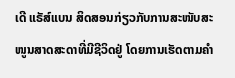ເດີ ແຣັສ໌ແບນ ສິດສອນກ່ຽວກັບການສະໜັບສະໜູນສາດສະດາທີ່ມີຊີວິດຢູ່ ໂດຍການເຮັດຕາມຄຳ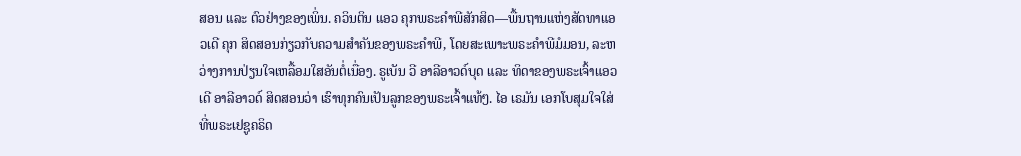ສອນ ແລະ ຕົວຢ່າງຂອງເພິ່ນ. ຄວິນຕິນ ແອວ ຄຸກພຣະຄຳພີສັກສິດ—ພື້ນຖານແຫ່ງສັດທາແອວເດີ ຄຸກ ສິດສອນກ່ຽວກັບຄວາມສຳຄັນຂອງພຣະຄຳພີ, ໂດຍສະເພາະພຣະຄຳພີມໍມອນ, ລະຫວ່າງການປ່ຽນໃຈເຫລື້ອມໃສອັນຕໍ່ເນື່ອງ. ຣູເບັນ ວີ ອາລີອາວດ໌ບຸດ ແລະ ທິດາຂອງພຣະເຈົ້າແອວເດີ ອາລີອາວດ໌ ສິດສອນວ່າ ເຮົາທຸກຄົນເປັນລູກຂອງພຣະເຈົ້າແທ້ໆ. ໄອ ເຣມັນ ເອກໂບສຸມໃຈໃສ່ທີ່ພຣະເຢຊູຄຣິດ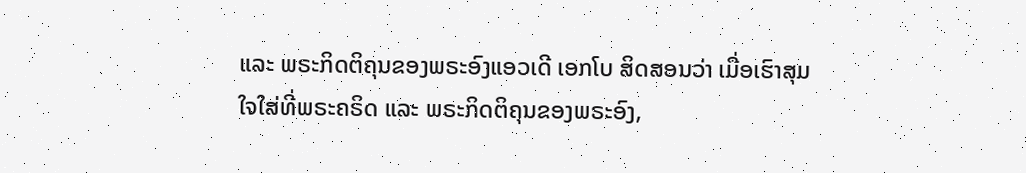ແລະ ພຣະກິດຕິຄຸນຂອງພຣະອົງແອວເດີ ເອກໂບ ສິດສອນວ່າ ເມື່ອເຮົາສຸມໃຈໃສ່ທີ່ພຣະຄຣິດ ແລະ ພຣະກິດຕິຄຸນຂອງພຣະອົງ,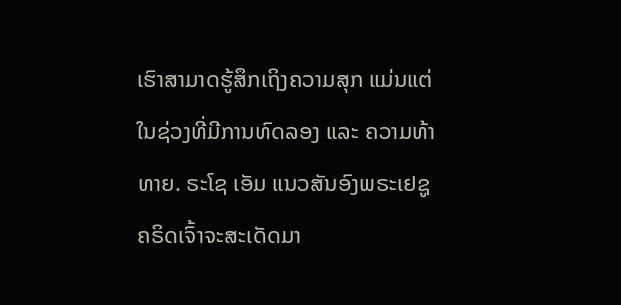ເຮົາສາມາດຮູ້ສຶກເຖິງຄວາມສຸກ ແມ່ນແຕ່ໃນຊ່ວງທີ່ມີການທົດລອງ ແລະ ຄວາມທ້າທາຍ. ຣະໂຊ ເອັມ ແນວສັນອົງພຣະເຢຊູຄຣິດເຈົ້າຈະສະເດັດມາ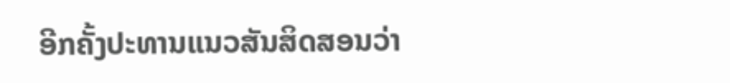ອີກຄັ້ງປະທານແນວສັນສິດສອນວ່າ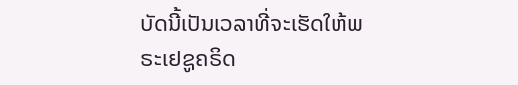ບັດນີ້ເປັນເວລາທີ່ຈະເຮັດໃຫ້ພຣະເຢຊູຄຣິດ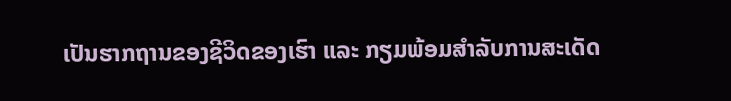ເປັນຮາກຖານຂອງຊີວິດຂອງເຮົາ ແລະ ກຽມພ້ອມສຳລັບການສະເດັດ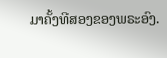ມາຄັ້ງທີສອງຂອງພຣະອົງ.